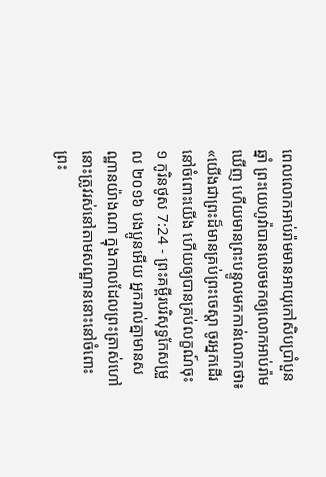ពេលលោកអាប់រ៉ាមមានអាយុកៅសិបប្រាំបួនឆ្នាំ ព្រះយេហូវ៉ាបានលេចមកឲ្យលោកអាប់រ៉ាមឃើញ ហើយមានព្រះបន្ទូលមកកាន់លោកថា៖ «យើងជាព្រះដ៏មានគ្រប់ព្រះចេស្តា ចូរអ្នកដើរនៅចំពោះយើង ហើយឲ្យបានគ្រប់លក្ខណ៍ចុះ
១ កូរិនថូស 7:24 - ព្រះគម្ពីរបរិសុទ្ធកែសម្រួល ២០១៦ បងប្អូនអើយ អ្នករាល់គ្នាមានសណ្ឋានយ៉ាងណា ក្នុងកាលដែលព្រះត្រាស់ហៅ នោះត្រូវរស់នៅតាមសណ្ឋាននោះនៅចំពោះព្រះ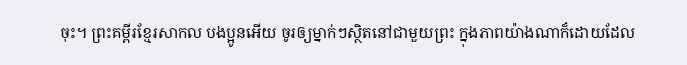ចុះ។ ព្រះគម្ពីរខ្មែរសាកល បងប្អូនអើយ ចូរឲ្យម្នាក់ៗស្ថិតនៅជាមួយព្រះ ក្នុងភាពយ៉ាងណាក៏ដោយដែល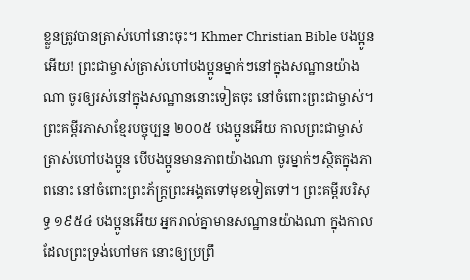ខ្លួនត្រូវបានត្រាស់ហៅនោះចុះ។ Khmer Christian Bible បងប្អូនអើយ! ព្រះជាម្ចាស់ត្រាស់ហៅបងប្អូនម្នាក់ៗនៅក្នុងសណ្ឋានយ៉ាងណា ចូរឲ្យរស់នៅក្នុងសណ្ឋាននោះទៀតចុះ នៅចំពោះព្រះជាម្ចាស់។ ព្រះគម្ពីរភាសាខ្មែរបច្ចុប្បន្ន ២០០៥ បងប្អូនអើយ កាលព្រះជាម្ចាស់ត្រាស់ហៅបងប្អូន បើបងប្អូនមានភាពយ៉ាងណា ចូរម្នាក់ៗស្ថិតក្នុងភាពនោះ នៅចំពោះព្រះភ័ក្ត្រព្រះអង្គតទៅមុខទៀតទៅ។ ព្រះគម្ពីរបរិសុទ្ធ ១៩៥៤ បងប្អូនអើយ អ្នករាល់គ្នាមានសណ្ឋានយ៉ាងណា ក្នុងកាលដែលព្រះទ្រង់ហៅមក នោះឲ្យប្រព្រឹ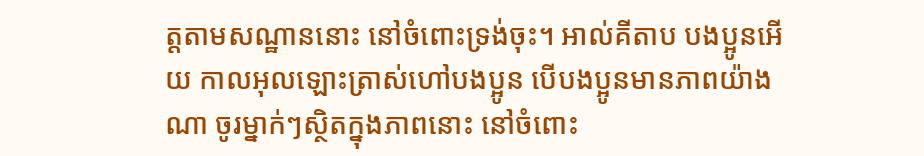ត្តតាមសណ្ឋាននោះ នៅចំពោះទ្រង់ចុះ។ អាល់គីតាប បងប្អូនអើយ កាលអុលឡោះត្រាស់ហៅបងប្អូន បើបងប្អូនមានភាពយ៉ាងណា ចូរម្នាក់ៗស្ថិតក្នុងភាពនោះ នៅចំពោះ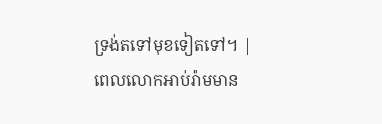ទ្រង់តទៅមុខទៀតទៅ។ |
ពេលលោកអាប់រ៉ាមមាន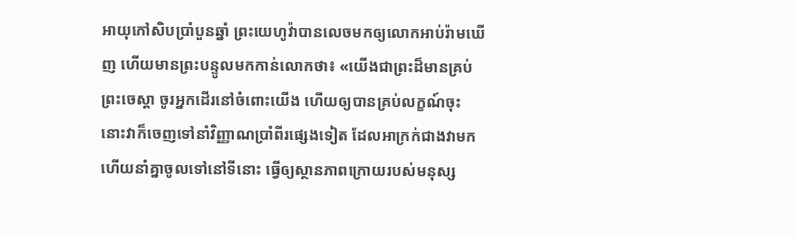អាយុកៅសិបប្រាំបួនឆ្នាំ ព្រះយេហូវ៉ាបានលេចមកឲ្យលោកអាប់រ៉ាមឃើញ ហើយមានព្រះបន្ទូលមកកាន់លោកថា៖ «យើងជាព្រះដ៏មានគ្រប់ព្រះចេស្តា ចូរអ្នកដើរនៅចំពោះយើង ហើយឲ្យបានគ្រប់លក្ខណ៍ចុះ
នោះវាក៏ចេញទៅនាំវិញ្ញាណប្រាំពីរផ្សេងទៀត ដែលអាក្រក់ជាងវាមក ហើយនាំគ្នាចូលទៅនៅទីនោះ ធ្វើឲ្យស្ថានភាពក្រោយរបស់មនុស្ស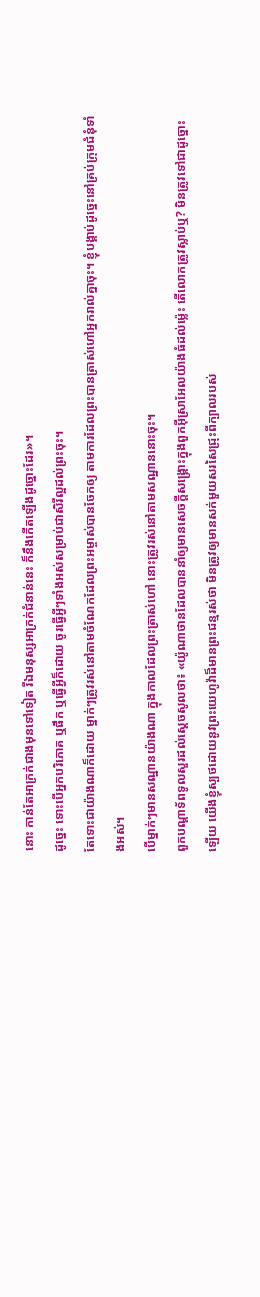នោះ កាន់តែអាក្រក់ជាងមុនទៅទៀត រីឯមនុស្សអាក្រក់ជំនាន់នេះ ក៏នឹងកើតឡើងដូច្នោះដែរ»។
ដូច្នេះ ទោះបើអ្នកបរិភោគ ឬផឹក ឬធ្វើអ្វីក៏ដោយ ចូរធ្វើអ្វីៗទាំងអស់សម្រាប់ជាសិរីល្អដល់ព្រះចុះ។
តែទោះជាយ៉ាងណាក៏ដោយ ម្នាក់ៗត្រូវរស់នៅតាមចំណែកដែលព្រះអម្ចាស់បានចែកឲ្យ តាមការដែលព្រះបានត្រាស់ហៅអ្នករាល់គ្នាចុះ។ ខ្ញុំបង្គាប់ដូច្នេះនៅគ្រប់ក្រុមជំនុំទាំងអស់។
បើម្នាក់ៗមានសណ្ឋានយ៉ាងណា ក្នុងកាលដែលព្រះត្រាស់ហៅ នោះត្រូវរស់នៅតាមសណ្ឋាននោះចុះ។
ពួកបណ្ដាទ័ពទូលសួរដល់ស្ដេចសូលថា៖ «យ៉ូណាថានដែលបាននាំឲ្យមានសេចក្ដីសង្គ្រោះក្នុងពួកអ៊ីស្រាអែលយ៉ាងធំដល់ម៉្លេះ តើលោកត្រូវស្លាប់ឬ? មិនត្រូវទៅជាដូច្នោះឡើយ យើងខ្ញុំស្បថដោយនូវព្រះយេហូវ៉ាដ៏មានព្រះជន្មរស់ថា មិនត្រូវឲ្យមានសក់មួយសរសៃជ្រុះពីក្បាលរបស់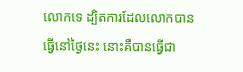លោកទេ ដ្បិតការដែលលោកបានធ្វើនៅថ្ងៃនេះ នោះគឺបានធ្វើជា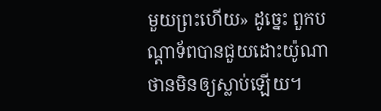មួយព្រះហើយ» ដូច្នេះ ពួកបណ្ដាទ័ពបានជួយដោះយ៉ូណាថានមិនឲ្យស្លាប់ឡើយ។